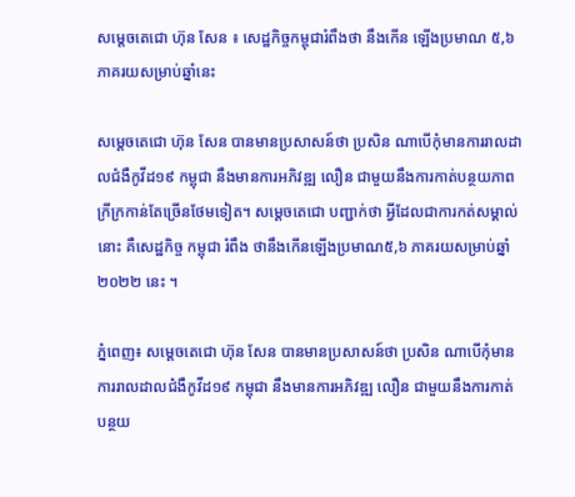សម្ដេចតេជោ ហ៊ុន សែន ៖ សេដ្ឋកិច្ចកម្ពុជារំពឹងថា នឹងកើន ឡើងប្រមាណ ៥,៦ ភាគរយសម្រាប់ឆ្នាំនេះ

សម្ដេចតេជោ ហ៊ុន សែន បានមានប្រសាសន៍ថា ប្រសិន ណាបើកុំមានការរាលដាលជំងឺកូវីដ១៩ កម្ពុជា នឹងមានការអភិវឌ្ឍ លឿន ជាមួយនឹងការកាត់បន្ថយភាពក្រីក្រកាន់តែច្រើនថែមទៀត។ សម្តេចតេជោ បញ្ជាក់ថា អ្វីដែលជាការកត់សម្គាល់នោះ គឺសេដ្ឋកិច្ច កម្ពុជា រំពឹង ថានឹងកើនឡើងប្រមាណ៥,៦ ភាគរយសម្រាប់ឆ្នាំ ២០២២ នេះ ។

ភ្នំពេញ៖ សម្ដេចតេជោ ហ៊ុន សែន បានមានប្រសាសន៍ថា ប្រសិន ណាបើកុំមានការរាលដាលជំងឺកូវីដ១៩ កម្ពុជា នឹងមានការអភិវឌ្ឍ លឿន ជាមួយនឹងការកាត់បន្ថយ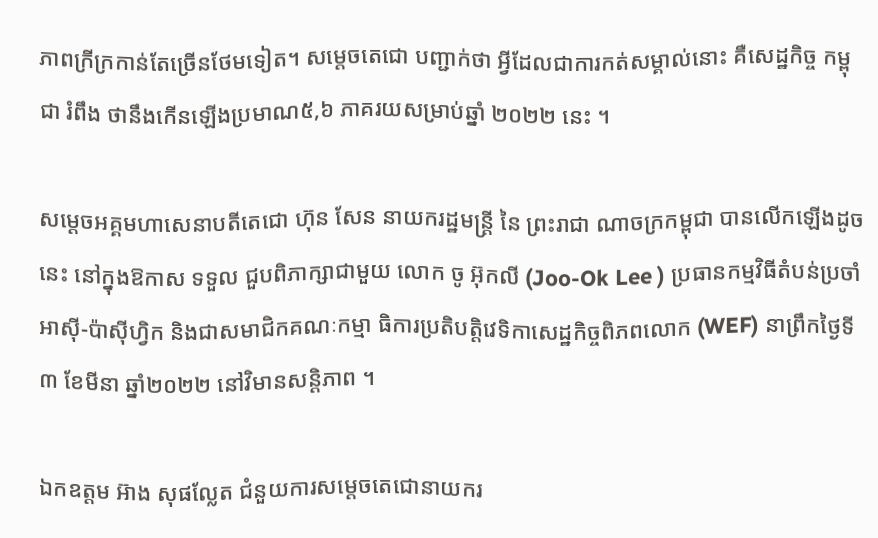ភាពក្រីក្រកាន់តែច្រើនថែមទៀត។ សម្តេចតេជោ បញ្ជាក់ថា អ្វីដែលជាការកត់សម្គាល់នោះ គឺសេដ្ឋកិច្ច កម្ពុជា រំពឹង ថានឹងកើនឡើងប្រមាណ៥,៦ ភាគរយសម្រាប់ឆ្នាំ ២០២២ នេះ ។

សម្ដេចអគ្គមហាសេនាបតីតេជោ ហ៊ុន សែន នាយករដ្ឋមន្ត្រី នៃ ព្រះរាជា ណាចក្រកម្ពុជា បានលើកឡើងដូចនេះ នៅក្នុងឱកាស ទទួល ជួបពិភាក្សាជាមួយ លោក ចូ អ៊ុកលី (Joo-Ok Lee ) ប្រធានកម្មវិធីតំបន់ប្រចាំអាស៊ី-ប៉ាស៊ីហ្វិក និងជាសមាជិកគណៈកម្មា ធិការប្រតិបត្តិវេទិកាសេដ្ឋកិច្ចពិភពលោក (WEF) នាព្រឹកថ្ងៃទី៣ ខែមីនា ឆ្នាំ២០២២ នៅវិមានសន្តិភាព ។

ឯកឧត្តម អ៊ាង សុផល្លែត ជំនួយការសម្ដេចតេជោនាយករ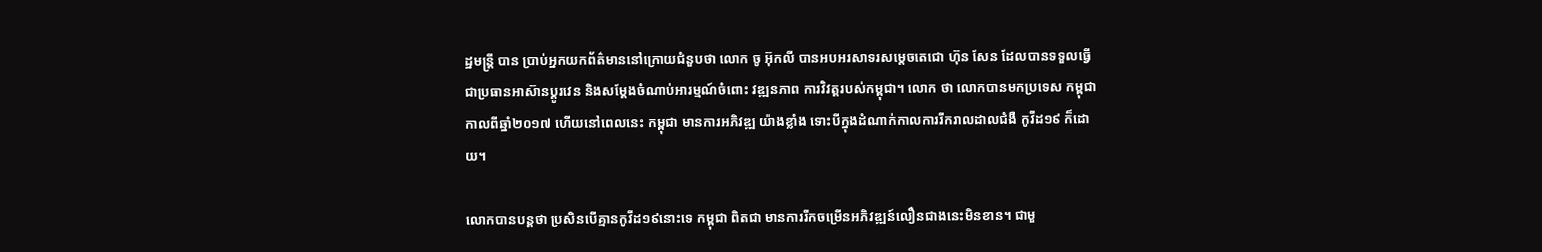ដ្ឋមន្ត្រី បាន ប្រាប់អ្នកយកព័ត៌មាននៅក្រោយជំនួបថា លោក ចូ អ៊ុកលី បានអបអរសាទរសម្ដេចតេជោ ហ៊ុន សែន ដែលបានទទួលធ្វើ ជាប្រធានអាស៊ានប្ដូរវេន និងសម្ដែងចំណាប់អារម្មណ៍ចំពោះ វឌ្ឍនភាព ការវិវត្តរបស់កម្ពុជា។ លោក ថា លោកបានមកប្រទេស កម្ពុជា កាលពីឆ្នាំ២០១៧ ហើយនៅពេលនេះ កម្ពុជា មានការអភិវឌ្ឍ យ៉ាងខ្លាំង ទោះបីក្នុងដំណាក់កាលការរីករាលដាលជំងឺ កូវីដ១៩ ក៏ដោយ។

លោកបានបន្តថា ប្រសិនបើគ្មានកូវីដ១៩នោះទេ កម្ពុជា ពិតជា មានការរីកចម្រើនអភិវឌ្ឍន៍លឿនជាងនេះមិនខាន។ ជាមួ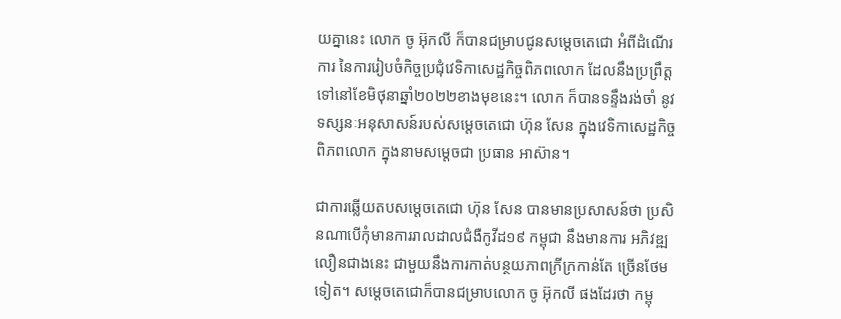យគ្នានេះ លោក ចូ អ៊ុកលី ក៏បានជម្រាបជូនសម្ដេចតេជោ អំពីដំណើរការ នៃការរៀបចំកិច្ចប្រជុំវេទិកាសេដ្ឋកិច្ចពិភពលោក ដែលនឹងប្រព្រឹត្តទៅនៅខែមិថុនាឆ្នាំ២០២២ខាងមុខនេះ។ លោក ក៏បានទន្ទឹងរង់ចាំ នូវទស្សនៈអនុសាសន៍របស់សម្ដេចតេជោ ហ៊ុន សែន ក្នុងវេទិកាសេដ្ឋកិច្ចពិភពលោក ក្នុងនាមសម្តេចជា ប្រធាន អាស៊ាន។

ជាការឆ្លើយតបសម្ដេចតេជោ ហ៊ុន សែន បានមានប្រសាសន៍ថា ប្រសិនណាបើកុំមានការរាលដាលជំងឺកូវីដ១៩ កម្ពុជា នឹងមានការ អភិវឌ្ឍ លឿនជាងនេះ ជាមួយនឹងការកាត់បន្ថយភាពក្រីក្រកាន់តែ ច្រើនថែមទៀត។ សម្ដេចតេជោក៏បានជម្រាបលោក ចូ អ៊ុកលី ផងដែរថា កម្ពុ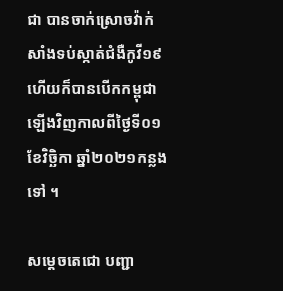ជា បានចាក់ស្រោចវ៉ាក់សាំងទប់ស្កាត់ជំងឺកូវី១៩ ហើយក៏បានបើកកម្ពុជាឡើងវិញកាលពីថ្ងៃទី០១ ខែវិច្ឆិកា ឆ្នាំ២០២១កន្លងទៅ ។

សម្តេចតេជោ បញ្ជា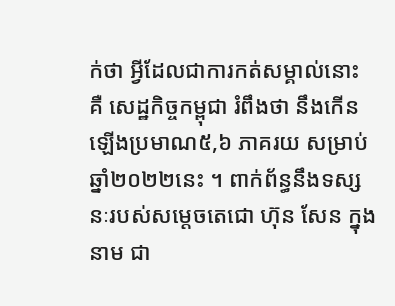ក់ថា អ្វីដែលជាការកត់សម្គាល់នោះ គឺ សេដ្ឋកិច្ចកម្ពុជា រំពឹងថា នឹងកើនឡើងប្រមាណ៥,៦ ភាគរយ សម្រាប់ឆ្នាំ២០២២នេះ ។ ពាក់ព័ន្ធនឹងទស្សនៈរបស់សម្ដេចតេជោ ហ៊ុន សែន ក្នុងនាម ជា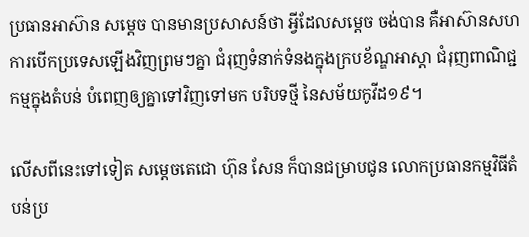ប្រធានអាស៊ាន សម្ដេច បានមានប្រសាសន៍ថា អ្វីដែលសម្ដេច ចង់បាន គឺអាស៊ានសហការបើកប្រទេសឡើងវិញព្រមៗគ្នា ជំរុញទំនាក់ទំនងក្នុងក្របខ័ណ្ឌអាស្តា ជំរុញពាណិជ្ជកម្មក្នុងតំបន់ បំពេញឲ្យគ្នាទៅវិញទៅមក បរិបទថ្មី នៃសម័យកូវីដ១៩។

លើសពីនេះទៅទៀត សម្ដេចតេជោ ហ៊ុន សែន ក៏បានជម្រាបជូន លោកប្រធានកម្មវិធីតំបន់ប្រ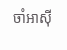ចាំអាស៊ី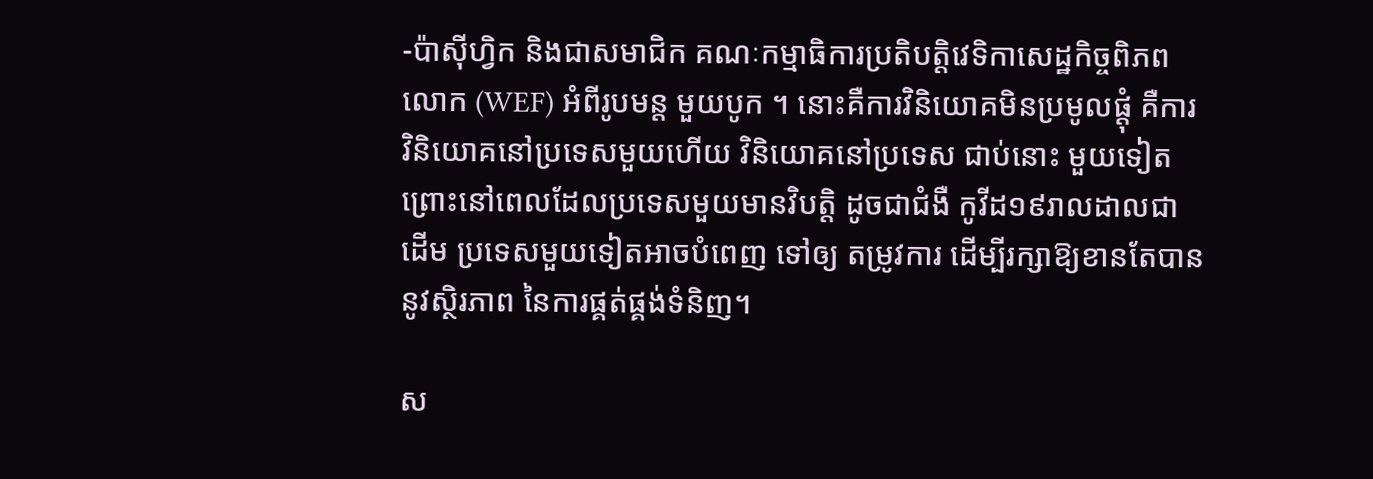-ប៉ាស៊ីហ្វិក និងជាសមាជិក គណៈកម្មាធិការប្រតិបត្តិវេទិកាសេដ្ឋកិច្ចពិភពលោក (WEF) អំពីរូបមន្ត មួយបូក ។ នោះគឺការវិនិយោគមិនប្រមូលផ្ដុំ គឺការ វិនិយោគនៅប្រទេសមួយហើយ វិនិយោគនៅប្រទេស ជាប់នោះ មួយទៀត ព្រោះនៅពេលដែលប្រទេសមួយមានវិបត្តិ ដូចជាជំងឺ កូវីដ១៩រាលដាលជាដើម ប្រទេសមួយទៀតអាចបំពេញ ទៅឲ្យ តម្រូវការ ដើម្បីរក្សាឱ្យខានតែបាននូវស្ថិរភាព នៃការផ្គត់ផ្គង់ទំនិញ។

ស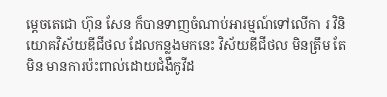ម្តេចតេជោ ហ៊ុន សែន ក៏បានទាញចំណាប់អារម្មណ៍ទៅលើកា រ វិនិយោគវិស័យឌីជីថល ដែលកន្លងមកនេះ វិស័យឌីជីថល មិនត្រឹម តែ មិន មានការប៉ះពាល់ដោយជំងឺកូវីដ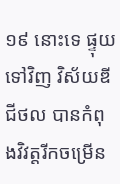១៩ នោះទេ ផ្ទុយទៅវិញ វិស័យឌីជីថល បានកំពុងវិវត្តរីកចម្រើន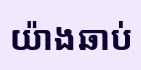យ៉ាងឆាប់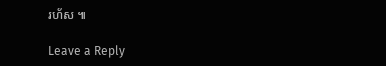រហ័ស ៕

Leave a Reply